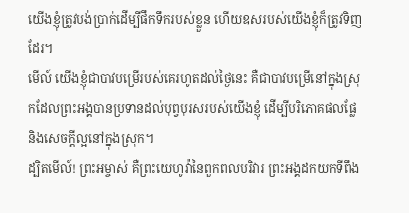យើងខ្ញុំត្រូវបង់ប្រាក់ដើម្បីផឹកទឹករបស់ខ្លួន ហើយឧសរបស់យើងខ្ញុំក៏ត្រូវទិញដែរ។
មើល៍ យើងខ្ញុំជាបាវបម្រើរបស់គេរហូតដល់ថ្ងៃនេះ គឺជាបាវបម្រើនៅក្នុងស្រុកដែលព្រះអង្គបានប្រទានដល់បុព្វបុរសរបស់យើងខ្ញុំ ដើម្បីបរិភោគផលផ្លែ និងសេចក្ដីល្អនៅក្នុងស្រុក។
ដ្បិតមើល៍! ព្រះអម្ចាស់ គឺព្រះយេហូវ៉ានៃពួកពលបរិវារ ព្រះអង្គដកយកទីពឹង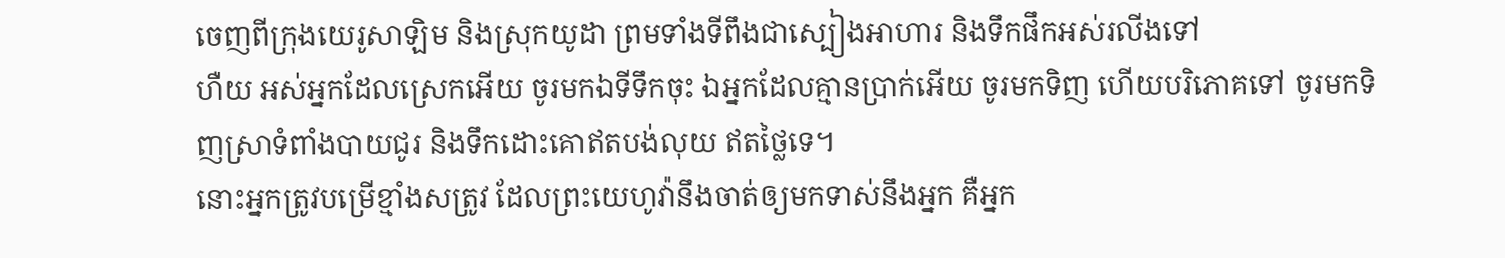ចេញពីក្រុងយេរូសាឡិម និងស្រុកយូដា ព្រមទាំងទីពឹងជាស្បៀងអាហារ និងទឹកផឹកអស់រលីងទៅ
ហឺយ អស់អ្នកដែលស្រេកអើយ ចូរមកឯទីទឹកចុះ ឯអ្នកដែលគ្មានប្រាក់អើយ ចូរមកទិញ ហើយបរិភោគទៅ ចូរមកទិញស្រាទំពាំងបាយជូរ និងទឹកដោះគោឥតបង់លុយ ឥតថ្លៃទេ។
នោះអ្នកត្រូវបម្រើខ្មាំងសត្រូវ ដែលព្រះយេហូវ៉ានឹងចាត់ឲ្យមកទាស់នឹងអ្នក គឺអ្នក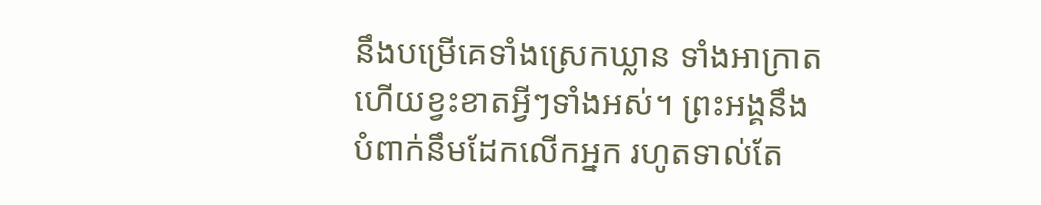នឹងបម្រើគេទាំងស្រេកឃ្លាន ទាំងអាក្រាត ហើយខ្វះខាតអ្វីៗទាំងអស់។ ព្រះអង្គនឹងបំពាក់នឹមដែកលើកអ្នក រហូតទាល់តែ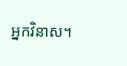អ្នកវិនាស។